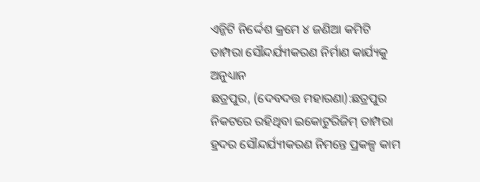ଏନ୍ଜିଟି ନିର୍ଦ୍ଦେଶ କ୍ରମେ ୪ ଜଣିଆ କମିଟି ତାମ୍ପରା ସୌନ୍ଦର୍ଯ୍ୟୀକରଣ ନିର୍ମାଣ କାର୍ଯ୍ୟକୁ ଅନୁଧ୍ୟାନ
ଛତ୍ରପୁର, (ଦେବଦତ୍ତ ମହାରଣା):ଛତ୍ରପୁର ନିକଟରେ ରହିଥିବା ଇକୋଟୁରିଜିମ୍ ତାମ୍ପରା ହ୍ରଦର ସୌନ୍ଦର୍ଯ୍ୟୀକରଣ ନିମନ୍ତେ ପ୍ରକଳ୍ପ କାମ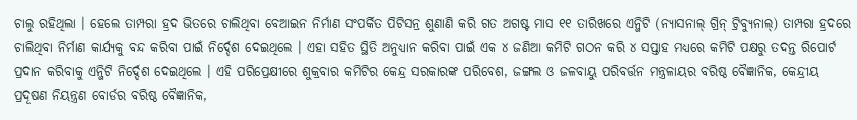ଚାଲୁ ରହିଥିଲା । ହେଲେ ତାମ୍ପରା ହ୍ରଦ ଭିତରେ ଚାଲିଥିବା ବେଆଇନ ନିର୍ମାଣ ସଂପର୍କିତ ପିଟିସନ୍ର ଶୁଣାଣି କରି ଗତ ଅଗଷ୍ଟ ମାସ ୧୧ ତାରିଖରେ ଏନ୍ଜିଟି (ନ୍ୟାସନାଲ୍ ଗ୍ରିନ୍ ଟ୍ରିବ୍ୟୁନାଲ୍) ତାମ୍ପରା ହ୍ରଦରେ ଚାଲିଥିବା ନିର୍ମାଣ କାର୍ଯ୍ୟକୁ ବନ୍ଦ କରିବା ପାଇଁ ନିର୍ଦ୍ଦେଶ ଦେଇଥିଲେ । ଏହା ସହିତ ସ୍ଥିତି ଅନୁଧ୍ୟାନ କରିବା ପାଇଁ ଏକ ୪ ଜଣିଆ କମିଟି ଗଠନ କରି ୪ ସପ୍ତାହ ମଧ୍ୟରେ କମିଟି ପକ୍ଷରୁ ତଦନ୍ତ ରିପୋର୍ଟ ପ୍ରଦାନ କରିବାକୁ ଏନ୍ଜିଟି ନିର୍ଦ୍ଦେଶ ଦେଇଥିଲେ । ଏହି ପରିପ୍ରେକ୍ଷୀରେ ଶୁକ୍ରବାର କମିଟିର କେନ୍ଦ୍ର ସରକାରଙ୍କ ପରିବେଶ, ଜଙ୍ଗଲ ଓ ଜଳବାୟୁ ପରିବର୍ତ୍ତନ ମନ୍ତ୍ରଳାୟର ବରିଷ୍ଠ ବୈଜ୍ଞାନିକ, କେନ୍ଦ୍ରୀୟ ପ୍ରଦୂଷଣ ନିୟନ୍ତ୍ରଣ ବୋର୍ଡର ବରିଷ୍ଠ ବୈଜ୍ଞାନିକ,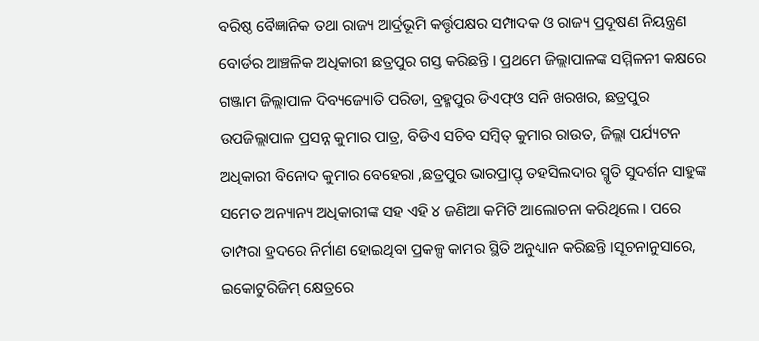ବରିଷ୍ଠ ବୈଜ୍ଞାନିକ ତଥା ରାଜ୍ୟ ଆର୍ଦ୍ରଭୂମି କର୍ତ୍ତୃପକ୍ଷର ସମ୍ପାଦକ ଓ ରାଜ୍ୟ ପ୍ରଦୂଷଣ ନିୟନ୍ତ୍ରଣ ବୋର୍ଡର ଆଞ୍ଚଳିକ ଅଧିକାରୀ ଛତ୍ରପୁର ଗସ୍ତ କରିଛନ୍ତି । ପ୍ରଥମେ ଜିଲ୍ଲାପାଳଙ୍କ ସମ୍ମିଳନୀ କକ୍ଷରେ ଗଞ୍ଜାମ ଜିଲ୍ଲାପାଳ ଦିବ୍ୟଜ୍ୟୋତି ପରିଡା, ବ୍ରହ୍ମପୁର ଡିଏଫ୍ଓ ସନି ଖରଖର, ଛତ୍ରପୁର ଉପଜିଲ୍ଲାପାଳ ପ୍ରସନ୍ନ କୁମାର ପାତ୍ର, ବିଡିଏ ସଚିବ ସମ୍ବିତ୍ କୁମାର ରାଉତ, ଜିଲ୍ଲା ପର୍ଯ୍ୟଟନ ଅଧିକାରୀ ବିନୋଦ କୁମାର ବେହେରା ,ଛତ୍ରପୁର ଭାରପ୍ରାପ୍ତ୍ ତହସିଲଦାର ସ୍ମୃତି ସୁଦର୍ଶନ ସାହୁଙ୍କ ସମେତ ଅନ୍ୟାନ୍ୟ ଅଧିକାରୀଙ୍କ ସହ ଏହି ୪ ଜଣିଆ କମିଟି ଆଲୋଚନା କରିଥିଲେ । ପରେ ତାମ୍ପରା ହ୍ରଦରେ ନିର୍ମାଣ ହୋଇଥିବା ପ୍ରକଳ୍ପ କାମର ସ୍ଥିତି ଅନୁଧ୍ୟାନ କରିଛନ୍ତି ।ସୂଚନାନୁସାରେ, ଇକୋଟୁରିଜିମ୍ କ୍ଷେତ୍ରରେ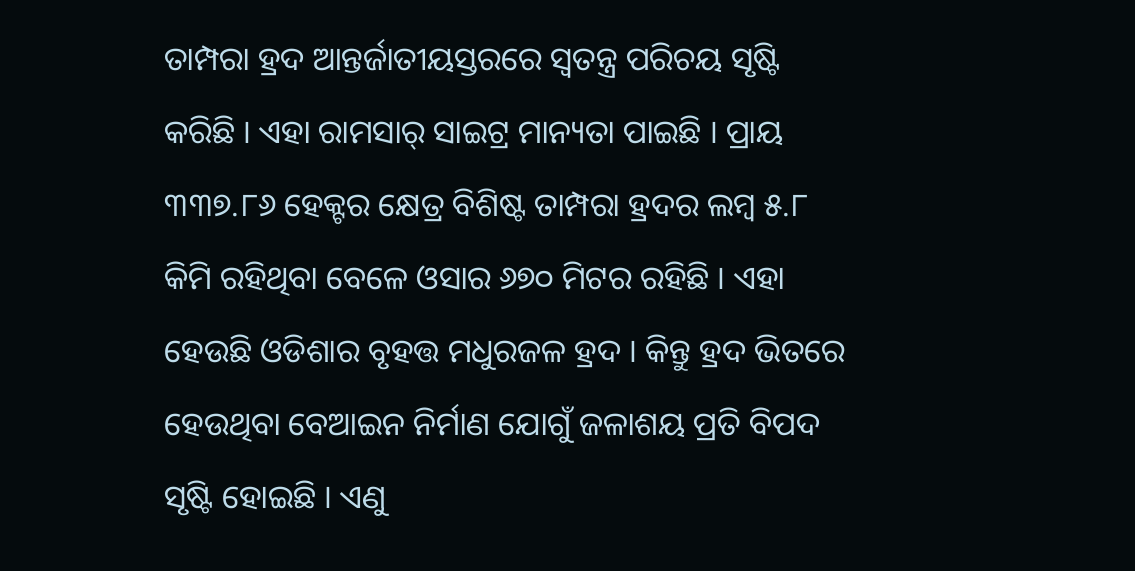ତାମ୍ପରା ହ୍ରଦ ଆନ୍ତର୍ଜାତୀୟସ୍ତରରେ ସ୍ୱତନ୍ତ୍ର ପରିଚୟ ସୃଷ୍ଟି କରିଛି । ଏହା ରାମସାର୍ ସାଇଟ୍ର ମାନ୍ୟତା ପାଇଛି । ପ୍ରାୟ ୩୩୭.୮୬ ହେକ୍ଟର କ୍ଷେତ୍ର ବିଶିଷ୍ଟ ତାମ୍ପରା ହ୍ରଦର ଲମ୍ବ ୫.୮ କିମି ରହିଥିବା ବେଳେ ଓସାର ୬୭୦ ମିଟର ରହିଛି । ଏହା ହେଉଛି ଓଡିଶାର ବୃହତ୍ତ ମଧୁରଜଳ ହ୍ରଦ । କିନ୍ତୁ ହ୍ରଦ ଭିତରେ ହେଉଥିବା ବେଆଇନ ନିର୍ମାଣ ଯୋଗୁଁ ଜଳାଶୟ ପ୍ରତି ବିପଦ ସୃଷ୍ଟି ହୋଇଛି । ଏଣୁ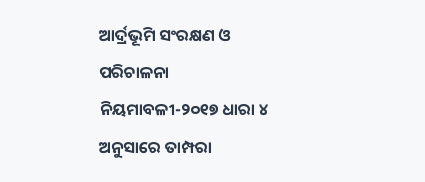ଆର୍ଦ୍ରଭୂମି ସଂରକ୍ଷଣ ଓ ପରିଚାଳନା ନିୟମାବଳୀ-୨୦୧୭ ଧାରା ୪ ଅନୁସାରେ ତାମ୍ପରା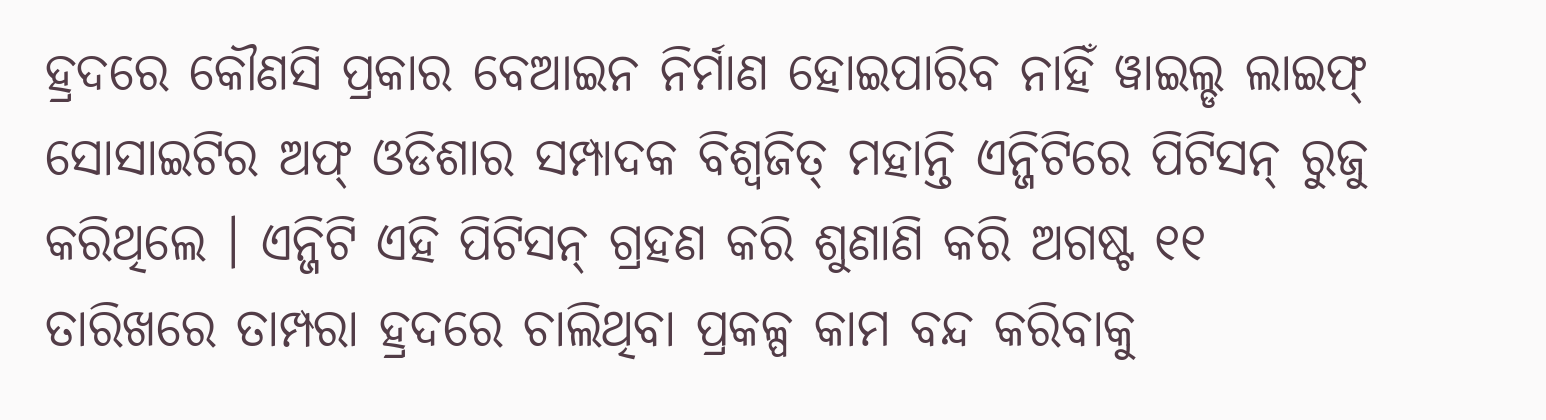ହ୍ରଦରେ କୌଣସି ପ୍ରକାର ବେଆଇନ ନିର୍ମାଣ ହୋଇପାରିବ ନାହିଁ ୱାଇଲ୍ଡ ଲାଇଫ୍ ସୋସାଇଟିର ଅଫ୍ ଓଡିଶାର ସମ୍ପାଦକ ବିଶ୍ୱଜିତ୍ ମହାନ୍ତି ଏନ୍ଜିଟିରେ ପିଟିସନ୍ ରୁଜୁ କରିଥିଲେ । ଏନ୍ଜିଟି ଏହି ପିଟିସନ୍ ଗ୍ରହଣ କରି ଶୁଣାଣି କରି ଅଗଷ୍ଟ ୧୧ ତାରିଖରେ ତାମ୍ପରା ହ୍ରଦରେ ଚାଲିଥିବା ପ୍ରକଳ୍ପ କାମ ବନ୍ଦ କରିବାକୁ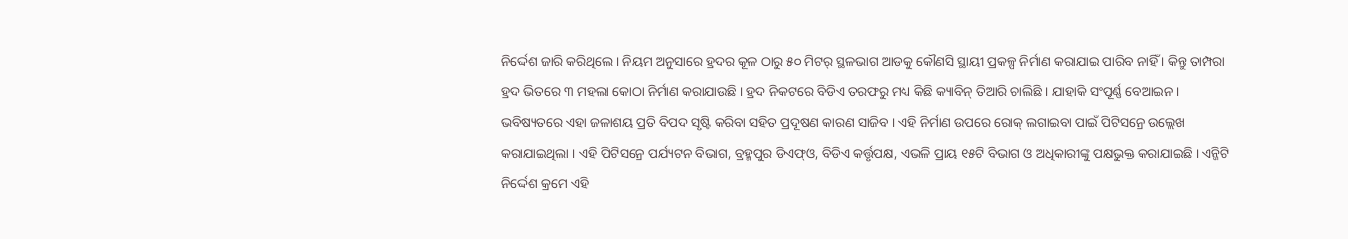ନିର୍ଦ୍ଦେଶ ଜାରି କରିଥିଲେ । ନିୟମ ଅନୁସାରେ ହ୍ରଦର କୂଳ ଠାରୁ ୫୦ ମିଟର୍ ସ୍ଥଳଭାଗ ଆଡକୁ କୌଣସି ସ୍ଥାୟୀ ପ୍ରକଳ୍ପ ନିର୍ମାଣ କରାଯାଇ ପାରିବ ନାହିଁ । କିନ୍ତୁ ତାମ୍ପରା ହ୍ରଦ ଭିତରେ ୩ ମହଲା କୋଠା ନିର୍ମାଣ କରାଯାଉଛି । ହ୍ରଦ ନିକଟରେ ବିଡିଏ ତରଫରୁ ମଧ୍ୟ କିଛି କ୍ୟାବିନ୍ ତିଆରି ଚାଲିଛି । ଯାହାକି ସଂପୂର୍ଣ୍ଣ ବେଆଇନ । ଭବିଷ୍ୟତରେ ଏହା ଜଳାଶୟ ପ୍ରତି ବିପଦ ସୃଷ୍ଟି କରିବା ସହିତ ପ୍ରଦୂଷଣ କାରଣ ସାଜିବ । ଏହି ନିର୍ମାଣ ଉପରେ ରୋକ୍ ଲଗାଇବା ପାଇଁ ପିଟିସନ୍ରେ ଉଲ୍ଲେଖ କରାଯାଇଥିଲା । ଏହି ପିଟିସନ୍ରେ ପର୍ଯ୍ୟଟନ ବିଭାଗ, ବ୍ରହ୍ମପୁର ଡିଏଫ୍ଓ, ବିଡିଏ କର୍ତ୍ତୃପକ୍ଷ, ଏଭଳି ପ୍ରାୟ ୧୫ଟି ବିଭାଗ ଓ ଅଧିକାରୀଙ୍କୁ ପକ୍ଷଭୁକ୍ତ କରାଯାଇଛି । ଏନ୍ଜିଟି ନିର୍ଦ୍ଦେଶ କ୍ରମେ ଏହି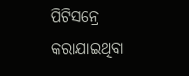ପିଟିସନ୍ରେ କରାଯାଇଥିବା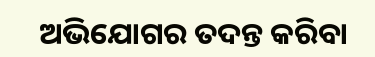ଅଭିଯୋଗର ତଦନ୍ତ କରିବା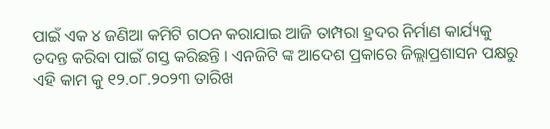ପାଇଁ ଏକ ୪ ଜଣିଆ କମିଟି ଗଠନ କରାଯାଇ ଆଜି ତାମ୍ପରା ହ୍ରଦର ନିର୍ମାଣ କାର୍ଯ୍ୟକୁ ତଦନ୍ତ କରିବା ପାଇଁ ଗସ୍ତ କରିଛନ୍ତି । ଏନଜିଟି ଙ୍କ ଆଦେଶ ପ୍ରକାରେ ଜିଲ୍ଲାପ୍ରଶାସନ ପକ୍ଷରୁ ଏହି କାମ କୁ ୧୨.୦୮.୨୦୨୩ ତାରିଖ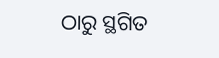ଠାରୁ ସ୍ଥଗିତ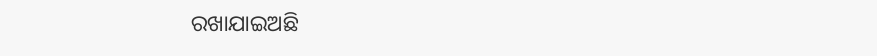ରଖାଯାଇଅଛି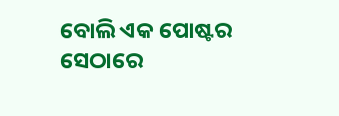ବୋଲି ଏକ ପୋଷ୍ଟର ସେଠାରେ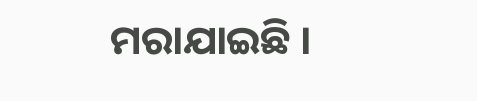ମରାଯାଇଛି ।